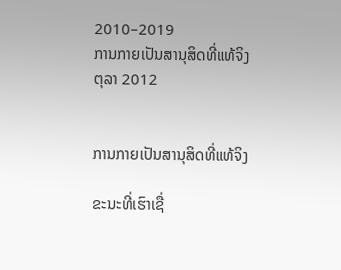2010–2019
ການກາຍເປັນສານຸສິດທີ່ແທ້ຈິງ
ຕຸລາ 2012


ການກາຍເປັນສານຸສິດທີ່ແທ້ຈິງ

ຂະນະທີ່ເຮົາເຊື່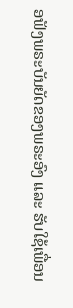ອຟັງພຣະບັນຍັດຂອງພຣະອົງ ແລະ ຮັບໃຊ້ເພື່ອນ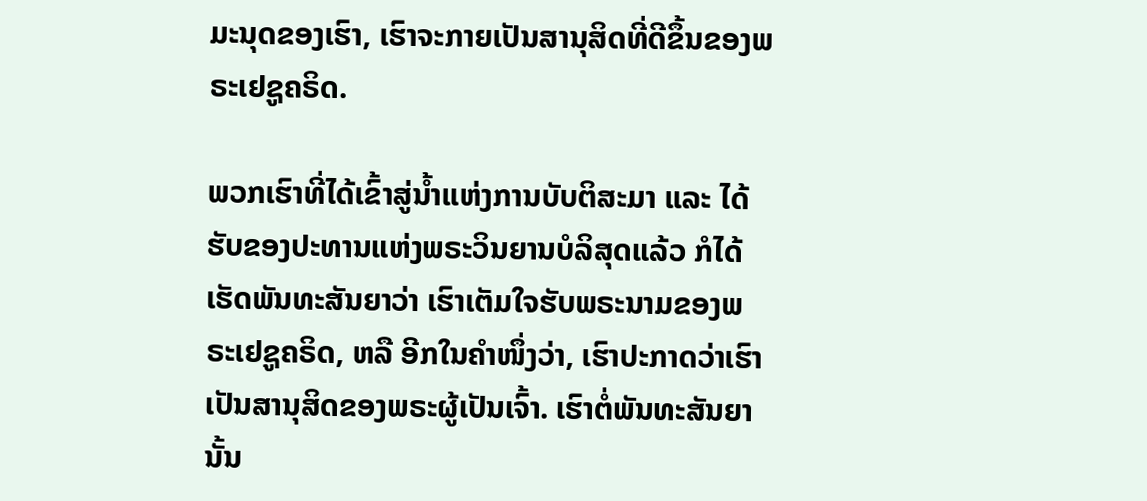ມະນຸດຂອງເຮົາ, ເຮົາຈະກາຍເປັນສານຸສິດທີ່ດີຂຶ້ນຂອງພຣະເຢຊູຄຣິດ.

ພວກເຮົາທີ່ໄດ້ເຂົ້າສູ່ນ້ຳແຫ່ງການບັບຕິສະມາ ແລະ ໄດ້ຮັບຂອງປະທານແຫ່ງພຣະວິນຍານບໍລິສຸດແລ້ວ ກໍໄດ້ເຮັດພັນທະສັນຍາວ່າ ເຮົາເຕັມໃຈຮັບພຣະນາມຂອງພຣະເຢຊູຄຣິດ, ຫລື ອີກໃນຄຳໜຶ່ງວ່າ, ເຮົາປະກາດວ່າເຮົາເປັນສານຸສິດຂອງພຣະຜູ້ເປັນເຈົ້າ. ເຮົາຕໍ່ພັນທະສັນຍານັ້ນ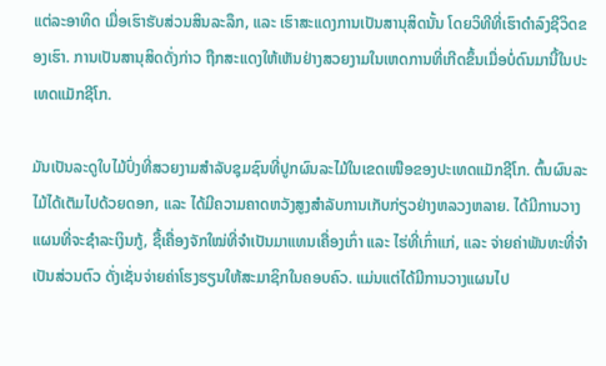ແຕ່ລະອາທິດ ເມື່ອເຮົາຮັບສ່ວນສິນລະລຶກ, ແລະ ເຮົາສະແດງການເປັນສານຸສິດນັ້ນ ໂດຍວິທີທີ່ເຮົາດຳລົງຊີວິດຂອງເຮົາ. ການເປັນສານຸສິດດັ່ງກ່າວ ຖືກສະແດງໃຫ້ເຫັນຢ່າງສວຍງາມໃນເຫດການທີ່ເກີດຂຶ້ນເມື່ອບໍ່ດົນມານີ້ໃນປະເທດແມັກຊີໂກ.

ມັນເປັນລະດູໃບໄມ້ປົ່ງທີ່ສວຍງາມສຳລັບຊຸມຊົນທີ່ປູກຜົນລະໄມ້ໃນເຂດເໜືອຂອງປະເທດແມັກຊີໂກ. ຕົ້ນຜົນລະໄມ້ໄດ້ເຕັມໄປດ້ວຍດອກ, ແລະ ໄດ້ມີຄວາມຄາດຫວັງສູງສຳລັບການເກັບກ່ຽວຢ່າງຫລວງຫລາຍ. ໄດ້ມີການວາງແຜນທີ່ຈະຊຳລະເງິນກູ້, ຊື້ເຄື່ອງຈັກໃໝ່ທີ່ຈຳເປັນມາແທນເຄື່ອງເກົ່າ ແລະ ໄຮ່ທີ່ເກົ່າແກ່, ແລະ ຈ່າຍຄ່າພັນທະທີ່ຈຳເປັນສ່ວນຕົວ ດັ່ງເຊັ່ນຈ່າຍຄ່າໂຮງຮຽນໃຫ້ສະມາຊິກໃນຄອບຄົວ. ແມ່ນແຕ່ໄດ້ມີການວາງແຜນໄປ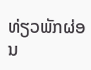ທ່ຽວພັກຜ່ອນ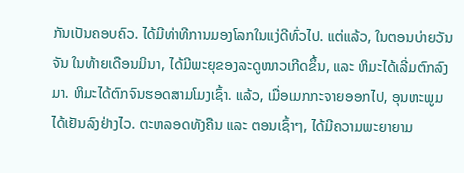ກັນເປັນຄອບຄົວ. ໄດ້ມີທ່າທີການມອງໂລກໃນແງ່ດີທົ່ວໄປ. ແຕ່ແລ້ວ, ໃນຕອນບ່າຍວັນຈັນ ໃນທ້າຍເດືອນມິນາ, ໄດ້ມີພະຍຸຂອງລະດູໜາວເກີດຂຶ້ນ, ແລະ ຫິມະໄດ້ເລີ່ມຕົກລົງມາ. ຫິມະໄດ້ຕົກຈົນຮອດສາມໂມງເຊົ້າ. ແລ້ວ, ເມື່ອເມກກະຈາຍອອກໄປ, ອຸນຫະພູມໄດ້ເຢັນລົງຢ່າງໄວ. ຕະຫລອດທັງຄືນ ແລະ ຕອນເຊົ້າໆ, ໄດ້ມີຄວາມພະຍາຍາມ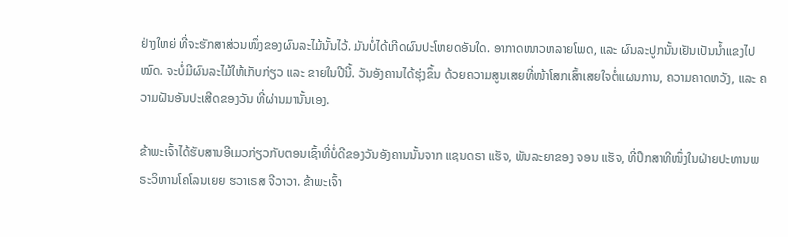ຢ່າງໃຫຍ່ ທີ່ຈະຮັກສາສ່ວນໜຶ່ງຂອງຜົນລະໄມ້ນັ້ນໄວ້. ມັນບໍ່ໄດ້ເກີດຜົນປະໂຫຍດອັນໃດ. ອາກາດໜາວຫລາຍໂພດ, ແລະ ຜົນລະປູກນັ້ນເຢັນເປັນນ້ຳແຂງໄປໝົດ. ຈະບໍ່ມີຜົນລະໄມ້ໃຫ້ເກັບກ່ຽວ ແລະ ຂາຍໃນປີນີ້. ວັນອັງຄານໄດ້ຮຸ່ງຂຶ້ນ ດ້ວຍຄວາມສູນເສຍທີ່ໜ້າໂສກເສົ້າເສຍໃຈຕໍ່ແຜນການ, ຄວາມຄາດຫວັງ, ແລະ ຄວາມຝັນອັນປະເສີດຂອງວັນ ທີ່ຜ່ານມານັ້ນເອງ.

ຂ້າພະເຈົ້າໄດ້ຮັບສານອີເມວກ່ຽວກັບຕອນເຊົ້າທີ່ບໍ່ດີຂອງວັນອັງຄານນັ້ນຈາກ ແຊນດຣາ ແຮັຈ, ພັນລະຍາຂອງ ຈອນ ແຮັຈ, ທີ່ປຶກສາທີໜຶ່ງໃນຝ່າຍປະທານພຣະວິຫານໂຄໂລນເຍຍ ຮວາເຣສ ຈີວາວາ. ຂ້າພະເຈົ້າ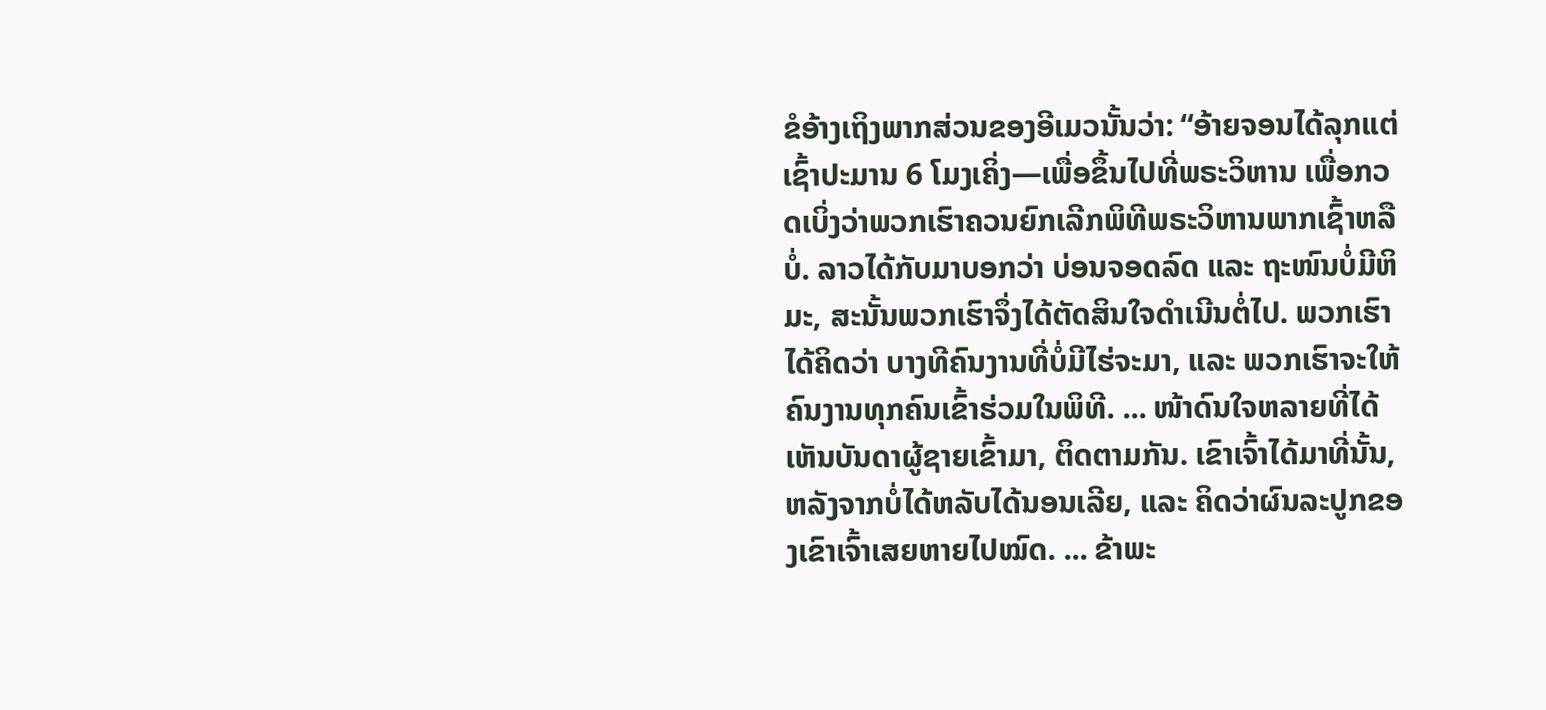ຂໍອ້າງເຖິງພາກສ່ວນຂອງອີເມວນັ້ນວ່າ: “ອ້າຍຈອນໄດ້ລຸກແຕ່ເຊົ້າປະມານ 6 ໂມງເຄິ່ງ—ເພື່ອຂຶ້ນໄປທີ່ພຣະວິຫານ ເພື່ອກວດເບິ່ງວ່າພວກເຮົາຄວນຍົກເລີກພິທີພຣະວິຫານພາກເຊົ້າຫລືບໍ່. ລາວໄດ້ກັບມາບອກວ່າ ບ່ອນຈອດລົດ ແລະ ຖະໜົນບໍ່ມີຫິມະ, ສະນັ້ນພວກເຮົາຈຶ່ງໄດ້ຕັດສິນໃຈດຳເນີນຕໍ່ໄປ. ພວກເຮົາໄດ້ຄິດວ່າ ບາງທີຄົນງານທີ່ບໍ່ມີໄຮ່ຈະມາ, ແລະ ພວກເຮົາຈະໃຫ້ຄົນງານທຸກຄົນເຂົ້າຮ່ວມໃນພິທີ. ... ໜ້າດົນໃຈຫລາຍທີ່ໄດ້ເຫັນບັນດາຜູ້ຊາຍເຂົ້າມາ, ຕິດຕາມກັນ. ເຂົາເຈົ້າໄດ້ມາທີ່ນັ້ນ, ຫລັງຈາກບໍ່ໄດ້ຫລັບໄດ້ນອນເລີຍ, ແລະ ຄິດວ່າຜົນລະປູກຂອງເຂົາເຈົ້າເສຍຫາຍໄປໝົດ. ... ຂ້າພະ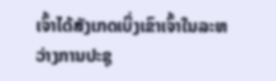ເຈົ້າໄດ້ສັງເກດເບິ່ງເຂົາເຈົ້າໃນລະຫວ່າງການປະຊຸ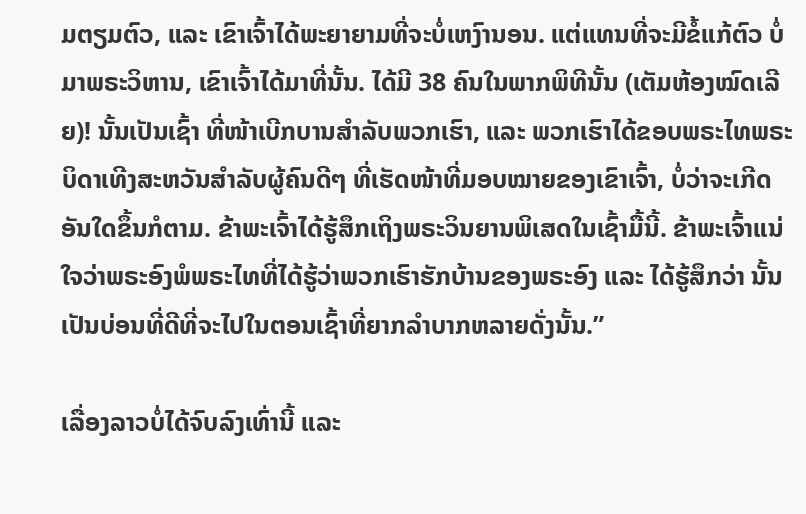ມຕຽມຕົວ, ແລະ ເຂົາເຈົ້າໄດ້ພະຍາຍາມທີ່ຈະບໍ່ເຫງົານອນ. ແຕ່ແທນທີ່ຈະມີຂໍ້ແກ້ຕົວ ບໍ່ມາພຣະວິຫານ, ເຂົາເຈົ້າໄດ້ມາທີ່ນັ້ນ. ໄດ້ມີ 38 ຄົນໃນພາກພິທີນັ້ນ (ເຕັມຫ້ອງໝົດເລີຍ)! ນັ້ນເປັນເຊົ້າ ທີ່ໜ້າເບີກບານສຳລັບພວກເຮົາ, ແລະ ພວກເຮົາໄດ້ຂອບພຣະໄທພຣະບິດາເທີງສະຫວັນສຳລັບຜູ້ຄົນດີໆ ທີ່ເຮັດໜ້າທີ່ມອບໝາຍຂອງເຂົາເຈົ້າ, ບໍ່ວ່າຈະເກີດອັນໃດຂຶ້ນກໍຕາມ. ຂ້າພະເຈົ້າໄດ້ຮູ້ສຶກເຖິງພຣະວິນຍານພິເສດໃນເຊົ້າມື້ນີ້. ຂ້າພະເຈົ້າແນ່ໃຈວ່າພຣະອົງພໍພຣະໄທທີ່ໄດ້ຮູ້ວ່າພວກເຮົາຮັກບ້ານຂອງພຣະອົງ ແລະ ໄດ້ຮູ້ສຶກວ່າ ນັ້ນເປັນບ່ອນທີ່ດີທີ່ຈະໄປໃນຕອນເຊົ້າທີ່ຍາກລຳບາກຫລາຍດັ່ງນັ້ນ.”

ເລື່ອງລາວບໍ່ໄດ້ຈົບລົງເທົ່ານີ້ ແລະ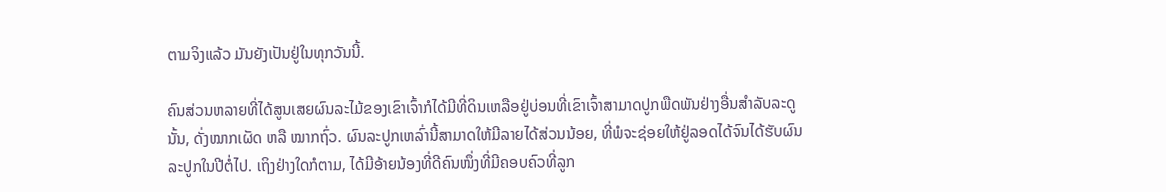ຕາມຈິງແລ້ວ ມັນຍັງເປັນຢູ່ໃນທຸກວັນນີ້.

ຄົນສ່ວນຫລາຍທີ່ໄດ້ສູນເສຍຜົນລະໄມ້ຂອງເຂົາເຈົ້າກໍໄດ້ມີທີ່ດິນເຫລືອຢູ່ບ່ອນທີ່ເຂົາເຈົ້າສາມາດປູກພືດພັນຢ່າງອື່ນສຳລັບລະດູນັ້ນ, ດັ່ງໝາກເຜັດ ຫລື ໝາກຖົ່ວ. ຜົນລະປູກເຫລົ່ານີ້ສາມາດໃຫ້ມີລາຍໄດ້ສ່ວນນ້ອຍ, ທີ່ພໍຈະຊ່ອຍໃຫ້ຢູ່ລອດໄດ້ຈົນໄດ້ຮັບຜົນລະປູກໃນປີຕໍ່ໄປ. ເຖິງຢ່າງໃດກໍຕາມ, ໄດ້ມີອ້າຍນ້ອງທີ່ດີຄົນໜຶ່ງທີ່ມີຄອບຄົວທີ່ລູກ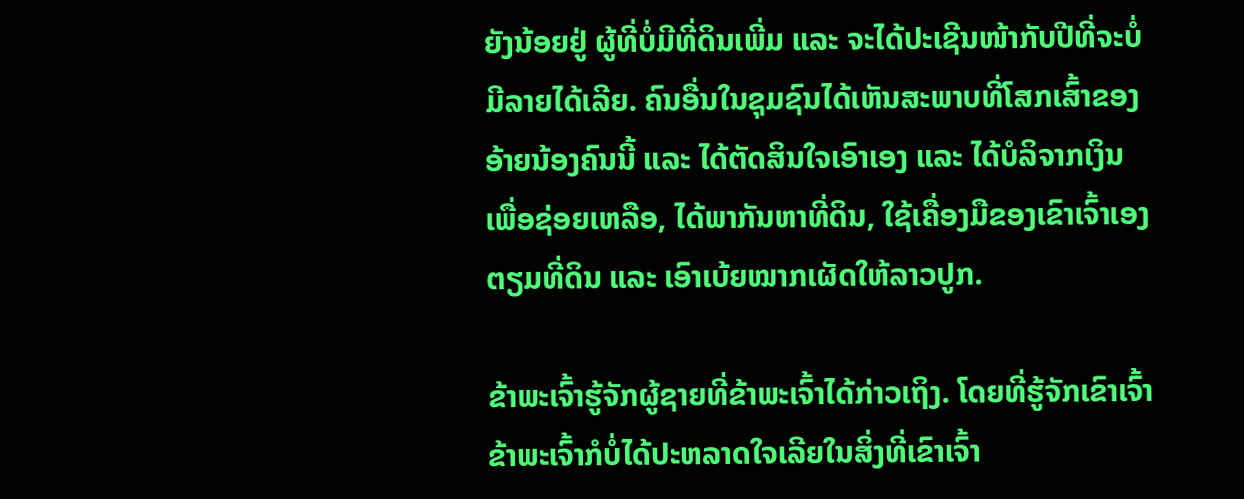ຍັງນ້ອຍຢູ່ ຜູ້ທີ່ບໍ່ມີທີ່ດິນເພີ່ມ ແລະ ຈະໄດ້ປະເຊີນໜ້າກັບປີທີ່ຈະບໍ່ມີລາຍໄດ້ເລີຍ. ຄົນອື່ນໃນຊຸມຊົນໄດ້ເຫັນສະພາບທີ່ໂສກເສົ້າຂອງອ້າຍນ້ອງຄົນນີ້ ແລະ ໄດ້ຕັດສິນໃຈເອົາເອງ ແລະ ໄດ້ບໍລິຈາກເງິນເພື່ອຊ່ອຍເຫລືອ, ໄດ້ພາກັນຫາທີ່ດິນ, ໃຊ້ເຄື່ອງມືຂອງເຂົາເຈົ້າເອງຕຽມທີ່ດິນ ແລະ ເອົາເບ້ຍໝາກເຜັດໃຫ້ລາວປູກ.

ຂ້າພະເຈົ້າຮູ້ຈັກຜູ້ຊາຍທີ່ຂ້າພະເຈົ້າໄດ້ກ່າວເຖິງ. ໂດຍທີ່ຮູ້ຈັກເຂົາເຈົ້າ ຂ້າພະເຈົ້າກໍບໍ່ໄດ້ປະຫລາດໃຈເລີຍໃນສິ່ງທີ່ເຂົາເຈົ້າ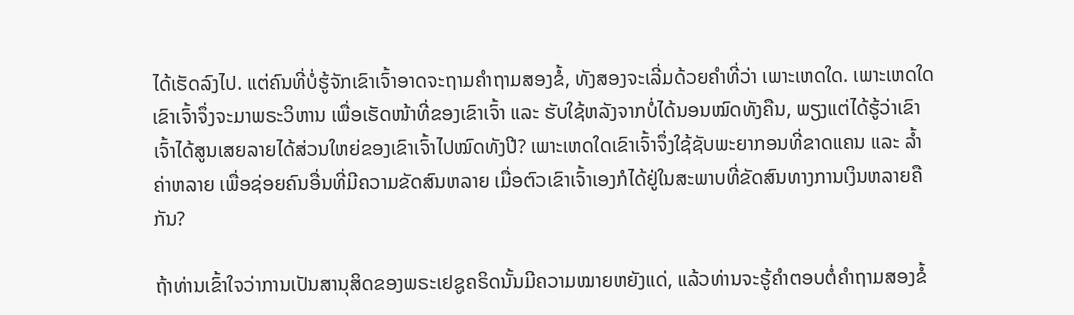ໄດ້ເຮັດລົງໄປ. ແຕ່ຄົນທີ່ບໍ່ຮູ້ຈັກເຂົາເຈົ້າອາດຈະຖາມຄຳຖາມສອງຂໍ້, ທັງສອງຈະເລີ່ມດ້ວຍຄຳທີ່ວ່າ ເພາະເຫດໃດ. ເພາະເຫດໃດເຂົາເຈົ້າຈຶ່ງຈະມາພຣະວິຫານ ເພື່ອເຮັດໜ້າທີ່ຂອງເຂົາເຈົ້າ ແລະ ຮັບໃຊ້ຫລັງຈາກບໍ່ໄດ້ນອນໝົດທັງຄືນ, ພຽງແຕ່ໄດ້ຮູ້ວ່າເຂົາເຈົ້າໄດ້ສູນເສຍລາຍໄດ້ສ່ວນໃຫຍ່ຂອງເຂົາເຈົ້າໄປໝົດທັງປີ? ເພາະເຫດໃດເຂົາເຈົ້າຈຶ່ງໃຊ້ຊັບພະຍາກອນທີ່ຂາດແຄນ ແລະ ລ້ຳຄ່າຫລາຍ ເພື່ອຊ່ອຍຄົນອື່ນທີ່ມີຄວາມຂັດສົນຫລາຍ ເມື່ອຕົວເຂົາເຈົ້າເອງກໍໄດ້ຢູ່ໃນສະພາບທີ່ຂັດສົນທາງການເງິນຫລາຍຄືກັນ?

ຖ້າທ່ານເຂົ້າໃຈວ່າການເປັນສານຸສິດຂອງພຣະເຢຊູຄຣິດນັ້ນມີຄວາມໝາຍຫຍັງແດ່, ແລ້ວທ່ານຈະຮູ້ຄຳຕອບຕໍ່ຄຳຖາມສອງຂໍ້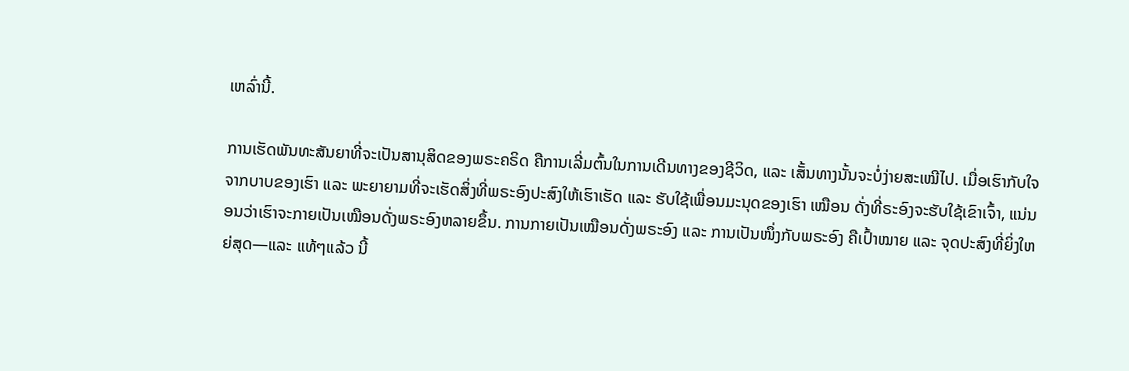ເຫລົ່ານີ້.

ການເຮັດພັນທະສັນຍາທີ່ຈະເປັນສານຸສິດຂອງພຣະຄຣິດ ຄືການເລີ່ມຕົ້ນໃນການເດີນທາງຂອງຊີວິດ, ແລະ ເສັ້ນທາງນັ້ນຈະບໍ່ງ່າຍສະເໝີໄປ. ເມື່ອເຮົາກັບໃຈຈາກບາບຂອງເຮົາ ແລະ ພະຍາຍາມທີ່ຈະເຮັດສິ່ງທີ່ພຣະອົງປະສົງໃຫ້ເຮົາເຮັດ ແລະ ຮັບໃຊ້ເພື່ອນມະນຸດຂອງເຮົາ ເໝືອນ ດັ່ງທີ່ຣະອົງຈະຮັບໃຊ້ເຂົາເຈົ້າ, ແນ່ນອນວ່າເຮົາຈະກາຍເປັນເໝືອນດັ່ງພຣະອົງຫລາຍຂຶ້ນ. ການກາຍເປັນເໝືອນດັ່ງພຣະອົງ ແລະ ການເປັນໜຶ່ງກັບພຣະອົງ ຄືເປົ້າໝາຍ ແລະ ຈຸດປະສົງທີ່ຍິ່ງໃຫຍ່ສຸດ—ແລະ ແທ້ໆແລ້ວ ນີ້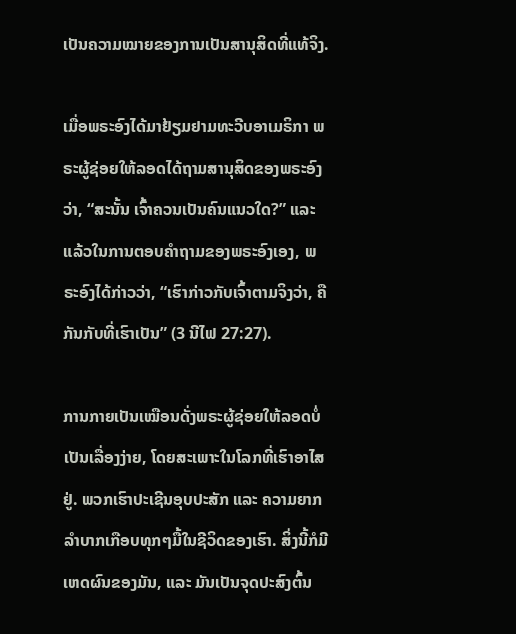ເປັນຄວາມໝາຍຂອງການເປັນສານຸສິດທີ່ແທ້ຈິງ.

ເມື່ອພຣະອົງໄດ້ມາຢ້ຽມຢາມທະວີບອາເມຣິກາ ພຣະຜູ້ຊ່ອຍໃຫ້ລອດໄດ້ຖາມສານຸສິດຂອງພຣະອົງວ່າ, “ສະນັ້ນ ເຈົ້າຄວນເປັນຄົນແນວໃດ?” ແລະ ແລ້ວໃນການຕອບຄຳຖາມຂອງພຣະອົງເອງ, ພຣະອົງໄດ້ກ່າວວ່າ, “ເຮົາກ່າວກັບເຈົ້າຕາມຈິງວ່າ, ຄືກັນກັບທີ່ເຮົາເປັນ” (3 ນີໄຟ 27:27).

ການກາຍເປັນເໝືອນດັ່ງພຣະຜູ້ຊ່ອຍໃຫ້ລອດບໍ່ເປັນເລື່ອງງ່າຍ, ໂດຍສະເພາະໃນໂລກທີ່ເຮົາອາໄສຢູ່. ພວກເຮົາປະເຊີນອຸບປະສັກ ແລະ ຄວາມຍາກລຳບາກເກືອບທຸກໆມື້ໃນຊີວິດຂອງເຮົາ. ສິ່ງນີ້ກໍມີເຫດຜົນຂອງມັນ, ແລະ ມັນເປັນຈຸດປະສົງຕົ້ນ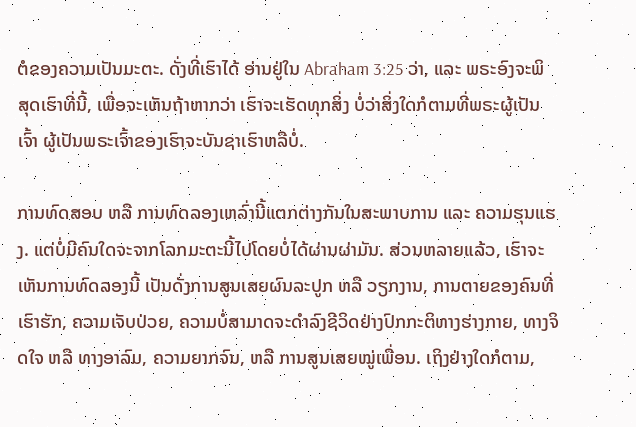ຕໍຂອງຄວາມເປັນມະຕະ. ດັ່ງທີ່ເຮົາໄດ້ ອ່ານຢູ່ໃນ Abraham 3:25 ວ່າ, ແລະ ພຣະອົງຈະພິສຸດເຮົາທີ່ນີ້, ເພື່ອຈະເຫັນຖ້າຫາກວ່າ ເຮົາຈະເຮັດທຸກສິ່ງ ບໍ່ວ່າສິ່ງໃດກໍຕາມທີ່ພຣະຜູ້ເປັນເຈົ້າ ຜູ້ເປັນພຣະເຈົ້າຂອງເຮົາຈະບັນຊາເຮົາຫລືບໍ່.

ການທົດສອບ ຫລື ການທົດລອງເຫລົ່ານີ້ແຕກຕ່າງກັນໃນສະພາບການ ແລະ ຄວາມຮຸນແຮງ. ແຕ່ບໍ່ມີຄົນໃດຈະຈາກໂລກມະຕະນີ້ໄປໂດຍບໍ່ໄດ້ຜ່ານຜ່າມັນ. ສ່ວນຫລາຍແລ້ວ, ເຮົາຈະເຫັນການທົດລອງນີ້ ເປັນດັ່ງການສູນເສຍຜົນລະປູກ ຫລື ວຽກງານ, ການຕາຍຂອງຄົນທີ່ເຮົາຮັກ, ຄວາມເຈັບປ່ວຍ, ຄວາມບໍ່ສາມາດຈະດຳລົງຊີວິດຢ່າງປົກກະຕິທາງຮ່າງກາຍ, ທາງຈິດໃຈ ຫລື ທາງອາລົມ, ຄວາມຍາກຈົນ, ຫລື ການສູນເສຍໝູ່ເພື່ອນ. ເຖິງຢ່າງໃດກໍຕາມ,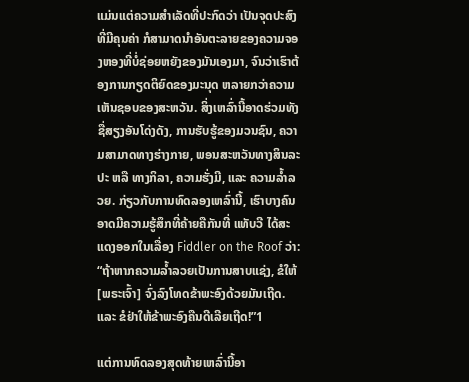ແມ່ນແຕ່ຄວາມສຳເລັດທີ່ປະກົດວ່າ ເປັນຈຸດປະສົງທີ່ມີຄຸນຄ່າ ກໍສາມາດນຳອັນຕະລາຍຂອງຄວາມຈອງຫອງທີ່ບໍ່ຊ່ອຍຫຍັງຂອງມັນເອງມາ, ຈົນວ່າເຮົາຕ້ອງການກຽດຕິຍົດຂອງມະນຸດ ຫລາຍກວ່າຄວາມເຫັນຊອບຂອງສະຫວັນ. ສິ່ງເຫລົ່ານີ້ອາດຮ່ວມທັງຊື່ສຽງອັນໂດ່ງດັງ, ການຮັບຮູ້ຂອງມວນຊົນ, ຄວາມສາມາດທາງຮ່າງກາຍ, ພອນສະຫວັນທາງສິນລະປະ ຫລື ທາງກິລາ, ຄວາມຮັ່ງມີ, ແລະ ຄວາມລ້ຳລວຍ. ກ່ຽວກັບການທົດລອງເຫລົ່ານີ້, ເຮົາບາງຄົນອາດມີຄວາມຮູ້ສຶກທີ່ຄ້າຍຄືກັນທີ່ ແທັບວີ ໄດ້ສະແດງອອກໃນເລື່ອງ Fiddler on the Roof ວ່າ: “ຖ້າຫາກຄວາມລ້ຳລວຍເປັນການສາບແຊ່ງ, ຂໍໃຫ້ [ພຣະເຈົ້າ] ຈົ່ງລົງໂທດຂ້າພະອົງດ້ວຍມັນເຖີດ. ແລະ ຂໍຢ່າໃຫ້ຂ້າພະອົງຄືນດີເລີຍເຖີດ!”1

ແຕ່ການທົດລອງສຸດທ້າຍເຫລົ່ານີ້ອາ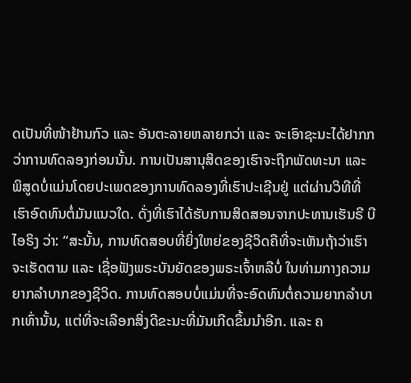ດເປັນທີ່ໜ້າຢ້ານກົວ ແລະ ອັນຕະລາຍຫລາຍກວ່າ ແລະ ຈະເອົາຊະນະໄດ້ຢາກກວ່າການທົດລອງກ່ອນນັ້ນ. ການເປັນສານຸສິດຂອງເຮົາຈະຖືກພັດທະນາ ແລະ ພິສູດບໍ່ແມ່ນໂດຍປະເພດຂອງການທົດລອງທີ່ເຮົາປະເຊີນຢູ່ ແຕ່ຜ່ານວິທີທີ່ເຮົາອົດທົນຕໍ່ມັນແນວໃດ. ດັ່ງທີ່ເຮົາໄດ້ຮັບການສິດສອນຈາກປະທານເຮັນຣີ ບີ ໄອຣິງ ວ່າ: “ສະນັ້ນ, ການທົດສອບທີ່ຍິ່ງໃຫຍ່ຂອງຊີວິດຄືທີ່ຈະເຫັນຖ້າວ່າເຮົາຈະເຮັດຕາມ ແລະ ເຊື່ອຟັງພຣະບັນຍັດຂອງພຣະເຈົ້າຫລືບໍ່ ໃນທ່າມກາງຄວາມຍາກລຳບາກຂອງຊີວິດ. ການທົດສອບບໍ່ແມ່ນທີ່ຈະອົດທົນຕໍ່ຄວາມຍາກລຳບາກເທົ່ານັ້ນ, ແຕ່ທີ່ຈະເລືອກສິ່ງດີຂະນະທີ່ມັນເກີດຂຶ້ນນຳອີກ. ແລະ ຄ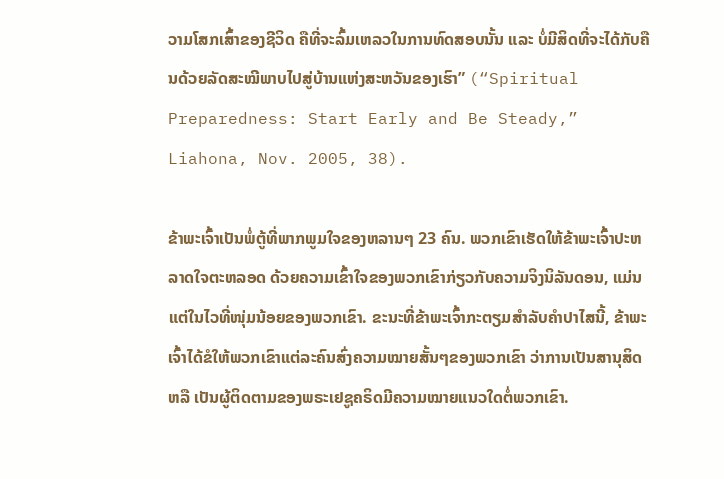ວາມໂສກເສົ້າຂອງຊີວິດ ຄືທີ່ຈະລົ້ມເຫລວໃນການທົດສອບນັ້ນ ແລະ ບໍ່ມີສິດທີ່ຈະໄດ້ກັບຄືນດ້ວຍລັດສະໝີພາບໄປສູ່ບ້ານແຫ່ງສະຫວັນຂອງເຮົາ” (“Spiritual Preparedness: Start Early and Be Steady,” Liahona, Nov. 2005, 38).

ຂ້າພະເຈົ້າເປັນພໍ່ຕູ້ທີ່ພາກພູມໃຈຂອງຫລານໆ 23 ຄົນ. ພວກເຂົາເຮັດໃຫ້ຂ້າພະເຈົ້າປະຫລາດໃຈຕະຫລອດ ດ້ວຍຄວາມເຂົ້າໃຈຂອງພວກເຂົາກ່ຽວກັບຄວາມຈິງນິລັນດອນ, ແມ່ນແຕ່ໃນໄວທີ່ໜຸ່ມນ້ອຍຂອງພວກເຂົາ. ຂະນະທີ່ຂ້າພະເຈົ້າກະຕຽມສຳລັບຄຳປາໄສນີ້, ຂ້າພະເຈົ້າໄດ້ຂໍໃຫ້ພວກເຂົາແຕ່ລະຄົນສົ່ງຄວາມໝາຍສັ້ນໆຂອງພວກເຂົາ ວ່າການເປັນສານຸສິດ ຫລື ເປັນຜູ້ຕິດຕາມຂອງພຣະເຢຊູຄຣິດມີຄວາມໝາຍແນວໃດຕໍ່ພວກເຂົາ.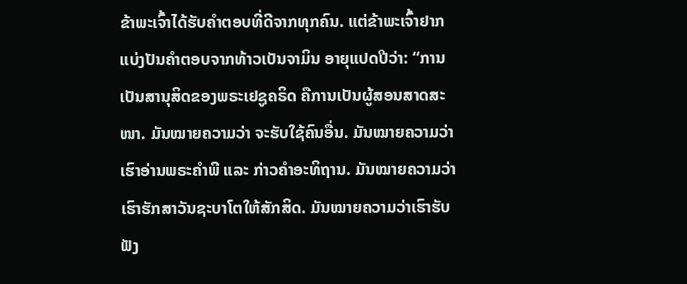ຂ້າພະເຈົ້າໄດ້ຮັບຄຳຕອບທີ່ດີຈາກທຸກຄົນ. ແຕ່ຂ້າພະເຈົ້າຢາກແບ່ງປັນຄຳຕອບຈາກທ້າວເບັນຈາມິນ ອາຍຸແປດປີວ່າ: “ການເປັນສານຸສິດຂອງພຣະເຢຊູຄຣິດ ຄືການເປັນຜູ້ສອນສາດສະໜາ. ມັນໝາຍຄວາມວ່າ ຈະຮັບໃຊ້ຄົນອື່ນ. ມັນໝາຍຄວາມວ່າເຮົາອ່ານພຣະຄຳພີ ແລະ ກ່າວຄຳອະທິຖານ. ມັນໝາຍຄວາມວ່າ ເຮົາຮັກສາວັນຊະບາໂຕໃຫ້ສັກສິດ. ມັນໝາຍຄວາມວ່າເຮົາຮັບຟັງ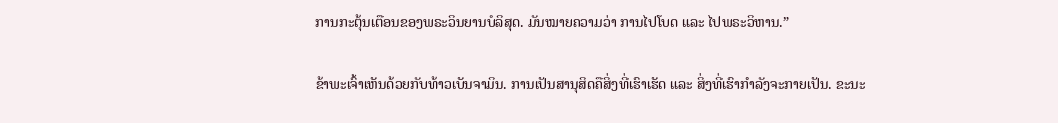ການກະຕຸ້ນເຕືອນຂອງພຣະວິນຍານບໍລິສຸດ. ມັນໝາຍຄວາມວ່າ ການໄປໂບດ ແລະ ໄປພຣະວິຫານ.”

ຂ້າພະເຈົ້າເຫັນດ້ວຍກັບທ້າວເບັນຈາມິນ. ການເປັນສານຸສິດຄືສິ່ງທີ່ເຮົາເຮັດ ແລະ ສິ່ງທີ່ເຮົາກຳລັງຈະກາຍເປັນ. ຂະນະ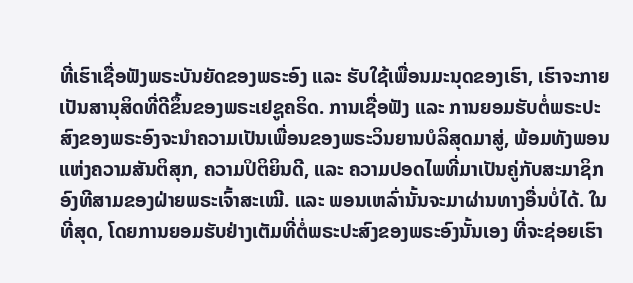ທີ່ເຮົາເຊື່ອຟັງພຣະບັນຍັດຂອງພຣະອົງ ແລະ ຮັບໃຊ້ເພື່ອນມະນຸດຂອງເຮົາ, ເຮົາຈະກາຍເປັນສານຸສິດທີ່ດີຂຶ້ນຂອງພຣະເຢຊູຄຣິດ. ການເຊື່ອຟັງ ແລະ ການຍອມຮັບຕໍ່ພຣະປະສົງຂອງພຣະອົງຈະນຳຄວາມເປັນເພື່ອນຂອງພຣະວິນຍານບໍລິສຸດມາສູ່, ພ້ອມທັງພອນແຫ່ງຄວາມສັນຕິສຸກ, ຄວາມປິຕິຍິນດີ, ແລະ ຄວາມປອດໄພທີ່ມາເປັນຄູ່ກັບສະມາຊິກອົງທີສາມຂອງຝ່າຍພຣະເຈົ້າສະເໝີ. ແລະ ພອນເຫລົ່ານັ້ນຈະມາຜ່ານທາງອື່ນບໍ່ໄດ້. ໃນທີ່ສຸດ, ໂດຍການຍອມຮັບຢ່າງເຕັມທີ່ຕໍ່ພຣະປະສົງຂອງພຣະອົງນັ້ນເອງ ທີ່ຈະຊ່ອຍເຮົາ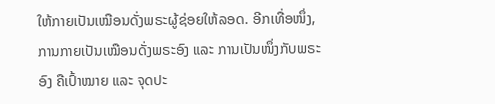ໃຫ້ກາຍເປັນເໝືອນດັ່ງພຣະຜູ້ຊ່ອຍໃຫ້ລອດ. ອີກເທື່ອໜຶ່ງ, ການກາຍເປັນເໝືອນດັ່ງພຣະອົງ ແລະ ການເປັນໜຶ່ງກັບພຣະອົງ ຄືເປົ້າໝາຍ ແລະ ຈຸດປະ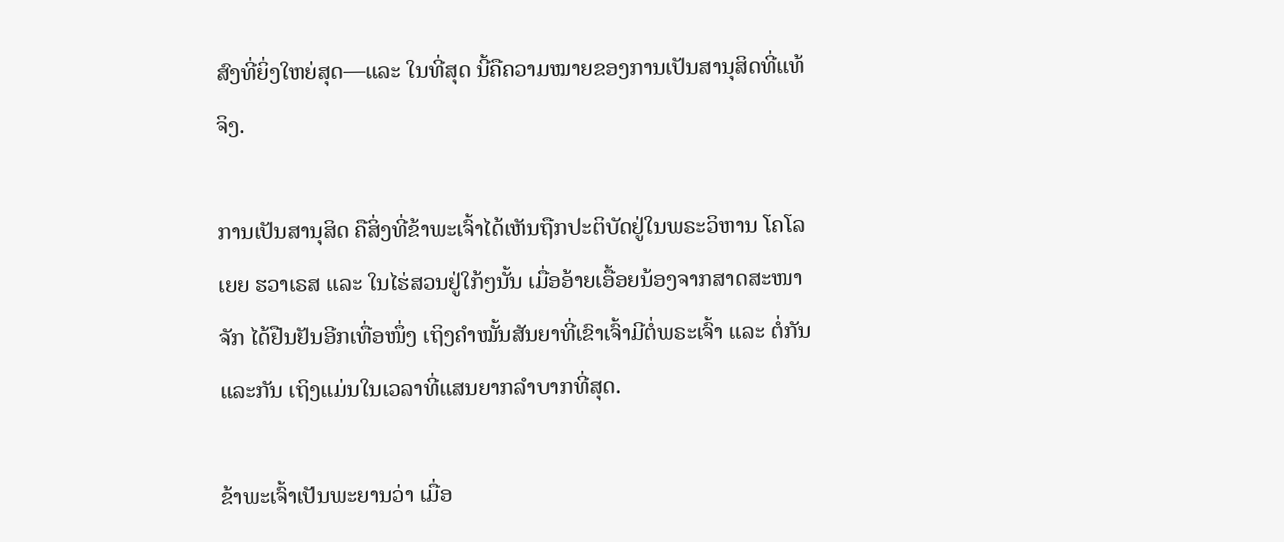ສົງທີ່ຍິ່ງໃຫຍ່ສຸດ—ແລະ ໃນທີ່ສຸດ ນີ້ຄືຄວາມໝາຍຂອງການເປັນສານຸສິດທີ່ແທ້ຈິງ.

ການເປັນສານຸສິດ ຄືສິ່ງທີ່ຂ້າພະເຈົ້າໄດ້ເຫັນຖືກປະຕິບັດຢູ່ໃນພຣະວິຫານ ໂຄໂລເຍຍ ຮວາເຣສ ແລະ ໃນໄຮ່ສວນຢູ່ໃກ້ໆນັ້ນ ເມື່ອອ້າຍເອື້ອຍນ້ອງຈາກສາດສະໜາຈັກ ໄດ້ຢືນຢັນອີກເທື່ອໜຶ່ງ ເຖິງຄຳໝັ້ນສັນຍາທີ່ເຂົາເຈົ້າມີຕໍ່ພຣະເຈົ້າ ແລະ ຕໍ່ກັນແລະກັນ ເຖິງແມ່ນໃນເວລາທີ່ແສນຍາກລຳບາກທີ່ສຸດ.

ຂ້າພະເຈົ້າເປັນພະຍານວ່າ ເມື່ອ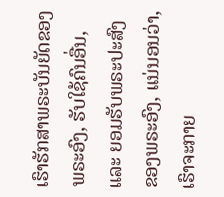ເຮົາຮັກສາພຣະບັນຍັດຂອງພຣະອົງ, ຮັບໃຊ້ຄົນອື່ນ, ແລະ ຍອມຮັບພຣະປະສົງຂອງພຣະອົງ, ແນ່ນອນວ່າ, ເຮົາຈະກາຍ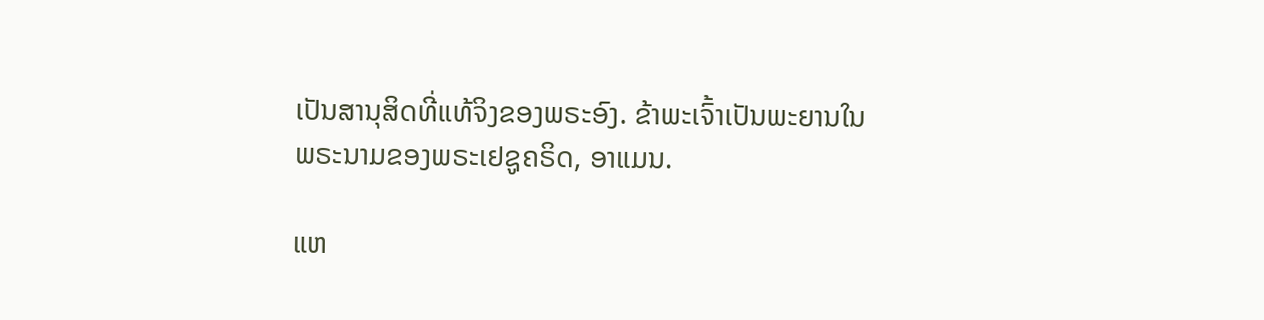ເປັນສານຸສິດທີ່ແທ້ຈິງຂອງພຣະອົງ. ຂ້າພະເຈົ້າເປັນພະຍານໃນພຣະນາມຂອງພຣະເຢຊູຄຣິດ, ອາແມນ.

ແຫ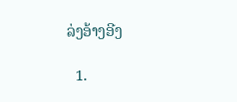ລ່ງອ້າງອີງ

  1.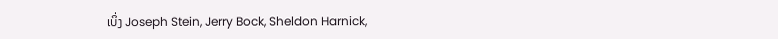ເບິ່ງ Joseph Stein, Jerry Bock, Sheldon Harnick,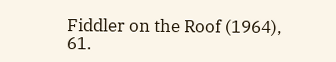Fiddler on the Roof (1964), 61.